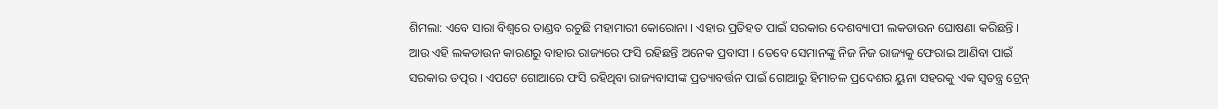ଶିମଲା: ଏବେ ସାରା ବିଶ୍ବରେ ତାଣ୍ଡବ ରଚୁଛି ମହାମାରୀ କୋରୋନା । ଏହାର ପ୍ରତିହତ ପାଇଁ ସରକାର ଦେଶବ୍ୟାପୀ ଲକଡାଉନ ଘୋଷଣା କରିଛନ୍ତି । ଆଉ ଏହି ଲକଡାଉନ କାରଣରୁ ବାହାର ରାଜ୍ୟରେ ଫସି ରହିଛନ୍ତି ଅନେକ ପ୍ରବାସୀ । ତେବେ ସେମାନଙ୍କୁ ନିଜ ନିଜ ରାଜ୍ୟକୁ ଫେରାଇ ଆଣିବା ପାଇଁ ସରକାର ତତ୍ପର । ଏପଟେ ଗୋଆରେ ଫସି ରହିଥିବା ରାଜ୍ୟବାସୀଙ୍କ ପ୍ରତ୍ୟାବର୍ତ୍ତନ ପାଇଁ ଗୋଆରୁ ହିମାଚଳ ପ୍ରଦେଶର ୟୁନା ସହରକୁ ଏକ ସ୍ୱତନ୍ତ୍ର ଟ୍ରେନ୍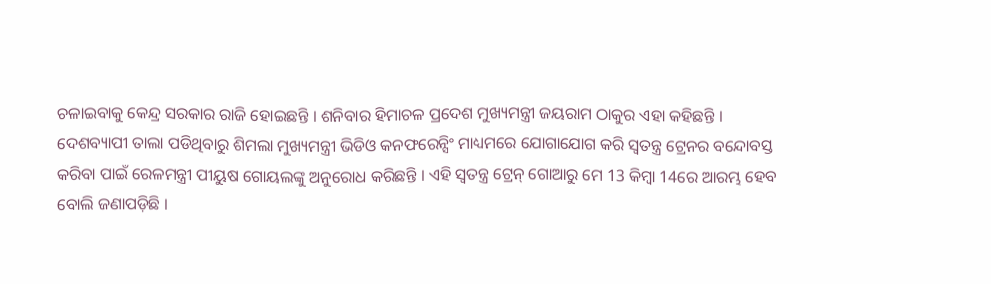ଚଳାଇବାକୁ କେନ୍ଦ୍ର ସରକାର ରାଜି ହୋଇଛନ୍ତି । ଶନିବାର ହିମାଚଳ ପ୍ରଦେଶ ମୁଖ୍ୟମନ୍ତ୍ରୀ ଜୟରାମ ଠାକୁର ଏହା କହିଛନ୍ତି ।
ଦେଶବ୍ୟାପୀ ତାଲା ପଡିଥିବାରୁ ଶିମଲା ମୁଖ୍ୟମନ୍ତ୍ରୀ ଭିଡିଓ କନଫରେନ୍ସିଂ ମାଧ୍ୟମରେ ଯୋଗାଯୋଗ କରି ସ୍ୱତନ୍ତ୍ର ଟ୍ରେନର ବନ୍ଦୋବସ୍ତ କରିବା ପାଇଁ ରେଳମନ୍ତ୍ରୀ ପୀୟୁଷ ଗୋୟଲଙ୍କୁ ଅନୁରୋଧ କରିଛନ୍ତି । ଏହି ସ୍ୱତନ୍ତ୍ର ଟ୍ରେନ୍ ଗୋଆରୁ ମେ 13 କିମ୍ବା 14ରେ ଆରମ୍ଭ ହେବ ବୋଲି ଜଣାପଡ଼ିଛି ।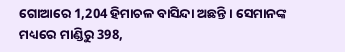ଗୋଆରେ 1,204 ହିମାଚଳ ବାସିନ୍ଦା ଅଛନ୍ତି । ସେମାନଙ୍କ ମଧ୍ୟରେ ମାଣ୍ଡିରୁ 398,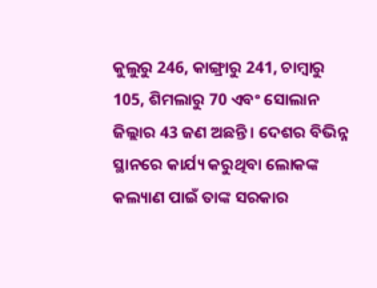କୁଲୁରୁ 246, କାଙ୍ଗ୍ରାରୁ 241, ଚାମ୍ବାରୁ 105, ଶିମଲାରୁ 70 ଏବଂ ସୋଲାନ ଜିଲ୍ଲାର 43 ଜଣ ଅଛନ୍ତି । ଦେଶର ବିଭିନ୍ନ ସ୍ଥାନରେ କାର୍ଯ୍ୟ କରୁଥିବା ଲୋକଙ୍କ କଲ୍ୟାଣ ପାଇଁ ତାଙ୍କ ସରକାର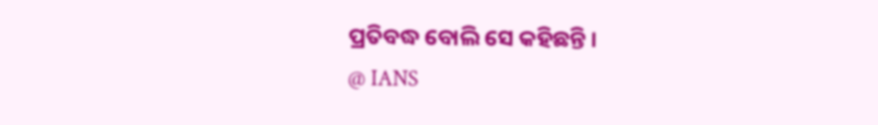ପ୍ରତିବଦ୍ଧ ବୋଲି ସେ କହିଛନ୍ତି ।
@ IANS